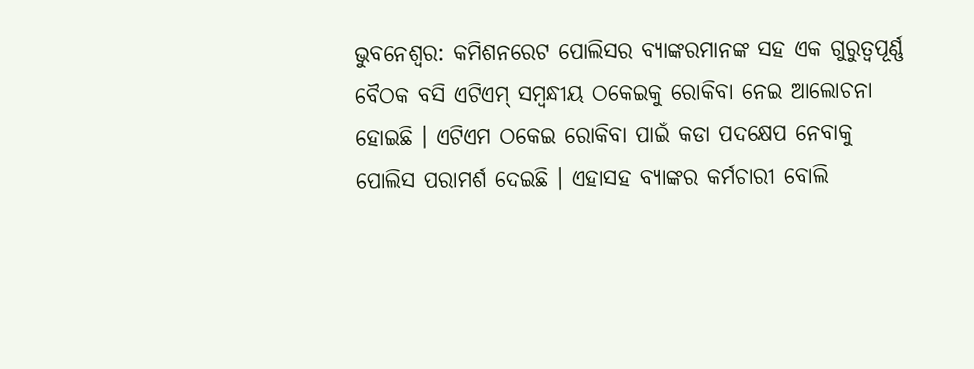ଭୁବନେଶ୍ୱର: କମିଶନରେଟ ପୋଲିସର ବ୍ୟାଙ୍କରମାନଙ୍କ ସହ ଏକ ଗୁରୁତ୍ୱପୂର୍ଣ୍ଣ ବୈଠକ ବସି ଏଟିଏମ୍ ସମ୍ୱନ୍ଧୀୟ ଠକେଇକୁ ରୋକିବା ନେଇ ଆଲୋଚନା ହୋଇଛି । ଏଟିଏମ ଠକେଇ ରୋକିବା ପାଇଁ କଡା ପଦକ୍ଷେପ ନେବାକୁ ପୋଲିସ ପରାମର୍ଶ ଦେଇଛି । ଏହାସହ ବ୍ୟାଙ୍କର କର୍ମଚାରୀ ବୋଲି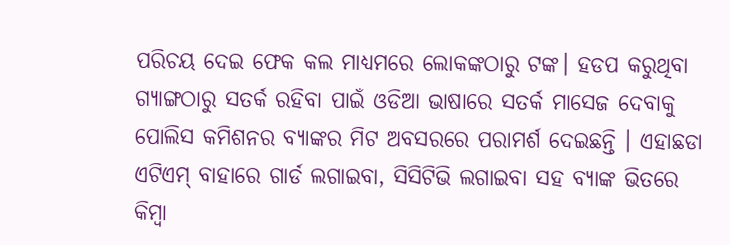ପରିଚୟ ଦେଇ ଫେକ କଲ ମାଧ୍ୟମରେ ଲୋକଙ୍କଠାରୁ ଟଙ୍କ। ହଡପ କରୁଥିବା ଗ୍ୟାଙ୍ଗଠାରୁ ସତର୍କ ରହିବା ପାଇଁ ଓଡିଆ ଭାଷାରେ ସତର୍କ ମାସେଜ ଦେବାକୁ ପୋଲିସ କମିଶନର ବ୍ୟାଙ୍କର ମିଟ ଅବସରରେ ପରାମର୍ଶ ଦେଇଛନ୍ତି । ଏହାଛଡା ଏଟିଏମ୍ ବାହାରେ ଗାର୍ଡ ଲଗାଇବା, ସିସିଟିଭି ଲଗାଇବା ସହ ବ୍ୟାଙ୍କ ଭିତରେ କିମ୍ୱା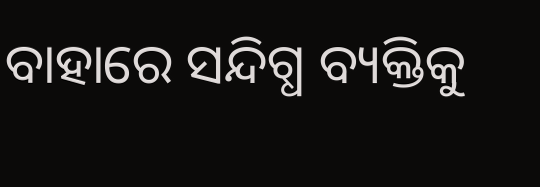ବାହାରେ ସନ୍ଦିଗ୍ଧ ବ୍ୟକ୍ତିକୁ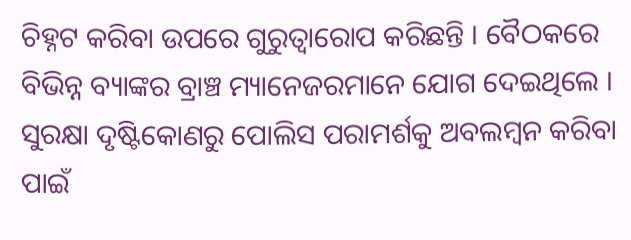ଚିହ୍ନଟ କରିବା ଉପରେ ଗୁରୁତ୍ୱାରୋପ କରିଛନ୍ତି । ବୈଠକରେ ବିଭିନ୍ନ ବ୍ୟାଙ୍କର ବ୍ରାଞ୍ଚ ମ୍ୟାନେଜରମାନେ ଯୋଗ ଦେଇଥିଲେ । ସୁରକ୍ଷା ଦୃଷ୍ଟିକୋଣରୁ ପୋଲିସ ପରାମର୍ଶକୁ ଅବଲମ୍ୱନ କରିବା ପାଇଁ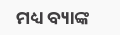ମଧ୍ୟ ବ୍ୟାଙ୍କ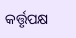କର୍ତ୍ତୃପକ୍ଷ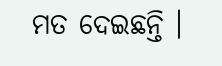ମତ ଦେଇଛନ୍ତି ।